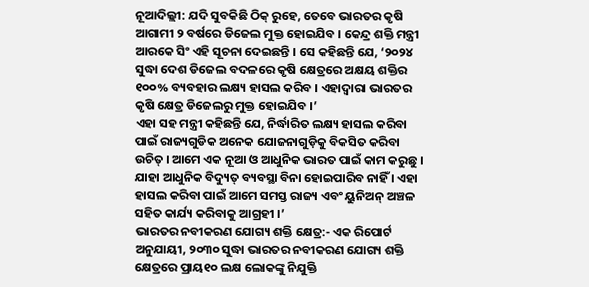ନୂଆଦିଲ୍ଲୀ: ଯଦି ସୁବକିଛି ଠିକ୍ ରୁହେ, ତେବେ ଭାରତର କୃଷି ଆଗାମୀ ୨ ବର୍ଷରେ ଡିଜେଲ ମୁକ୍ତ ହୋଇଯିବ । କେନ୍ଦ୍ର ଶକ୍ତି ମନ୍ତ୍ରୀ ଆରକେ ସିଂ ଏହି ସୂଚନା ଦେଇଛନ୍ତି । ସେ କହିଛନ୍ତି ଯେ, ‘୨୦୨୪ ସୁଦ୍ଧା ଦେଶ ଡିଜେଲ ବଦଳରେ କୃଷି କ୍ଷେତ୍ରରେ ଅକ୍ଷୟ ଶକ୍ତିର ୧୦୦% ବ୍ୟବହାର ଲକ୍ଷ୍ୟ ହାସଲ କରିବ । ଏହାଦ୍ୱାରା ଭାରତର କୃଷି କ୍ଷେତ୍ର ଡିଜେଲରୁ ମୁକ୍ତ ହୋଇଯିବ ।’
ଏହା ସହ ମନ୍ତ୍ରୀ କହିଛନ୍ତି ଯେ, ନିର୍ଦ୍ଧାରିତ ଲକ୍ଷ୍ୟ ହାସଲ କରିବା ପାଇଁ ରାଜ୍ୟଗୁଡିକ ଅନେକ ଯୋଜନାଗୁଡ଼ିକୁ ବିକସିତ କରିବା ଉଚିତ୍ । ଆମେ ଏକ ନୂଆ ଓ ଆଧୁନିକ ଭାରତ ପାଇଁ କାମ କରୁଛୁ । ଯାହା ଆଧୁନିକ ବିଦ୍ୟୁତ୍ ବ୍ୟବସ୍ଥା ବିନା ହୋଇପାରିବ ନାହିଁ । ଏହା ହାସଲ କରିବା ପାଇଁ ଆମେ ସମସ୍ତ ରାଜ୍ୟ ଏବଂ ୟୁନିଅନ୍ ଅଞ୍ଚଳ ସହିତ କାର୍ଯ୍ୟ କରିବାକୁ ଆଗ୍ରହୀ ।’
ଭାରତର ନବୀକରଣ ଯୋଗ୍ୟ ଶକ୍ତି କ୍ଷେତ୍ର:- ଏକ ରିପୋର୍ଟ ଅନୁଯାୟୀ, ୨୦୩୦ ସୁଦ୍ଧା ଭାରତର ନବୀକରଣ ଯୋଗ୍ୟ ଶକ୍ତି କ୍ଷେତ୍ରରେ ପ୍ରାୟ୧୦ ଲକ୍ଷ ଲୋକଙ୍କୁ ନିଯୁକ୍ତି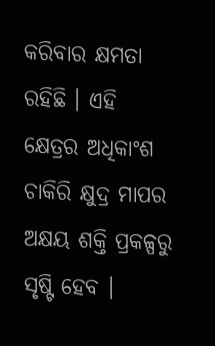କରିବାର କ୍ଷମତା ରହିଛି । ଏହି କ୍ଷେତ୍ରର ଅଧିକାଂଶ ଚାକିରି କ୍ଷୁଦ୍ର ମାପର ଅକ୍ଷୟ ଶକ୍ତି ପ୍ରକଳ୍ପରୁ ସୃଷ୍ଟି ହେବ ।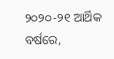୨୦୨୦-୨୧ ଆର୍ଥିକ ବର୍ଷରେ,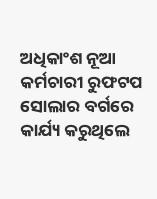ଅଧିକାଂଶ ନୂଆ କର୍ମଚାରୀ ରୁଫଟପ ସୋଲାର ବର୍ଗରେ କାର୍ଯ୍ୟ କରୁଥିଲେ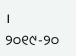। ୨୦୧୯-୨୦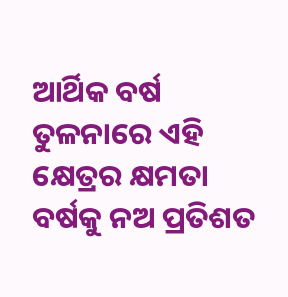ଆର୍ଥିକ ବର୍ଷ ତୁଳନାରେ ଏହି କ୍ଷେତ୍ରର କ୍ଷମତା ବର୍ଷକୁ ନଅ ପ୍ରତିଶତ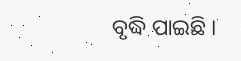ବୃଦ୍ଧି ପାଇଛି ।